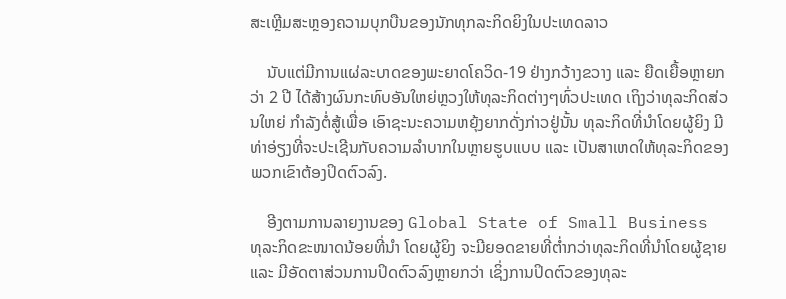ສະເຫຼີມສະຫຼອງຄວາມບຸກບືນຂອງນັກທຸກລະກິດຍິງໃນປະເທດລາວ

    ນັບແຕ່ມີການແຜ່ລະບາດຂອງພະຍາດໂຄວິດ-19 ຢ່າງກວ້າງຂວາງ ແລະ ຍືດເຍື້ອຫຼາຍກວ່າ 2 ປີ ໄດ້ສ້າງຜົນກະທົບອັນໃຫຍ່ຫຼວງໃຫ້ທຸລະກິດຕ່າງໆທົ່ວປະເທດ ເຖິງວ່າທຸລະກິດສ່ວນໃຫຍ່ ກຳລັງຕໍ່ສູ້ເພື່ອ ເອົາຊະນະຄວາມຫຍຸ້ງຍາກດັ່ງກ່າວຢູ່ນັ້ນ ທຸລະກິດທີ່ນຳໂດຍຜູ້ຍິງ ມີທ່າອ່ຽງທີ່ຈະປະເຊີນກັບຄວາມລຳບາກໃນຫຼາຍຮູບແບບ ແລະ ເປັນສາເຫດໃຫ້ທຸລະກິດຂອງພວກເຂົາຕ້ອງປິດຕົວລົງ.

    ອີງຕາມການລາຍງານຂອງ Global State of Small Business ທຸລະກິດຂະໜາດນ້ອຍທີ່ນຳ ໂດຍຜູ້ຍິງ ຈະມີຍອດຂາຍທີ່ຕໍ່າກວ່າທຸລະກິດທີ່ນຳໂດຍຜູ້ຊາຍ ແລະ ມີອັດຕາສ່ວນການປິດຕົວລົງຫຼາຍກວ່າ ເຊິ່ງການປິດຕົວຂອງທຸລະ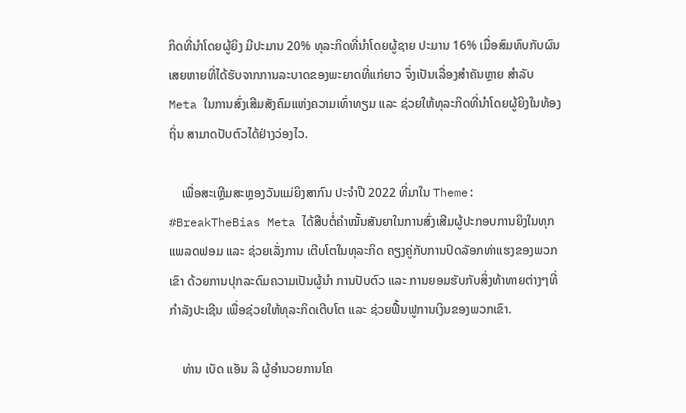ກິດທີ່ນຳໂດຍຜູ້ຍິງ ມີປະມານ 20% ທຸລະກິດທີ່ນຳໂດຍຜູ້ຊາຍ ປະມານ 16% ເມື່ອສົມທົບກັບຜົນເສຍຫາຍທີ່ໄດ້ຮັບຈາກການລະບາດຂອງພະຍາດທີ່ແກ່ຍາວ ຈຶ່ງເປັນເລື່ອງສຳຄັນຫຼາຍ ສຳລັບ Meta ໃນການສົ່ງເສີມສັງຄົມແຫ່ງຄວາມເທົ່າທຽມ ແລະ ຊ່ວຍໃຫ້ທຸລະກິດທີ່ນຳໂດຍຜູ້ຍິງໃນທ້ອງຖິ່ນ ສາມາດປັບຕົວໄດ້ຢ່າງວ່ອງໄວ.

    ເພື່ອສະເຫຼີມສະຫຼອງວັນແມ່ຍິງສາກົນ ປະຈຳປີ 2022 ທີ່ມາໃນ Theme: #BreakTheBias Meta ໄດ້ສືບຕໍ່ຄຳໝັ້ນສັນຍາໃນການສົ່ງເສີມຜູ້ປະກອບການຍິງໃນທຸກແພລດຟອມ ແລະ ຊ່ວຍເລັ່ງການ ເຕີບໂຕໃນທຸລະກິດ ຄຽງຄູ່ກັບການປົດລັອກທ່າແຮງຂອງພວກເຂົາ ດ້ວຍການປຸກລະດົມຄວາມເປັນຜູ້ນຳ ການປັບຕົວ ແລະ ການຍອມຮັບກັບສິ່ງທ້າທາຍຕ່າງໆທີ່ກຳລັງປະເຊີນ ເພື່ອຊ່ວຍໃຫ້ທຸລະກິດເຕີບໂຕ ແລະ ຊ່ວຍຟື້ນຟູການເງິນຂອງພວກເຂົາ.

    ທ່ານ ເບັດ ແອັນ ລິ ຜູ້ອຳນວຍການໂຄ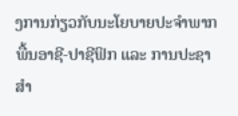ງການກ່ຽວກັບນະໂຍບາຍປະຈຳພາກພື້ນອາຊີ-ປາຊີຟິກ ແລະ ການປະຊາສຳ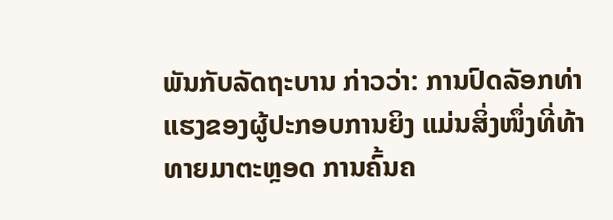ພັນກັບລັດຖະບານ ກ່າວວ່າ: ການປົດລັອກທ່າແຮງຂອງຜູ້ປະກອບການຍິງ ແມ່ນສິ່ງໜຶ່ງທີ່ທ້າທາຍມາຕະຫຼອດ ການຄົ້ນຄ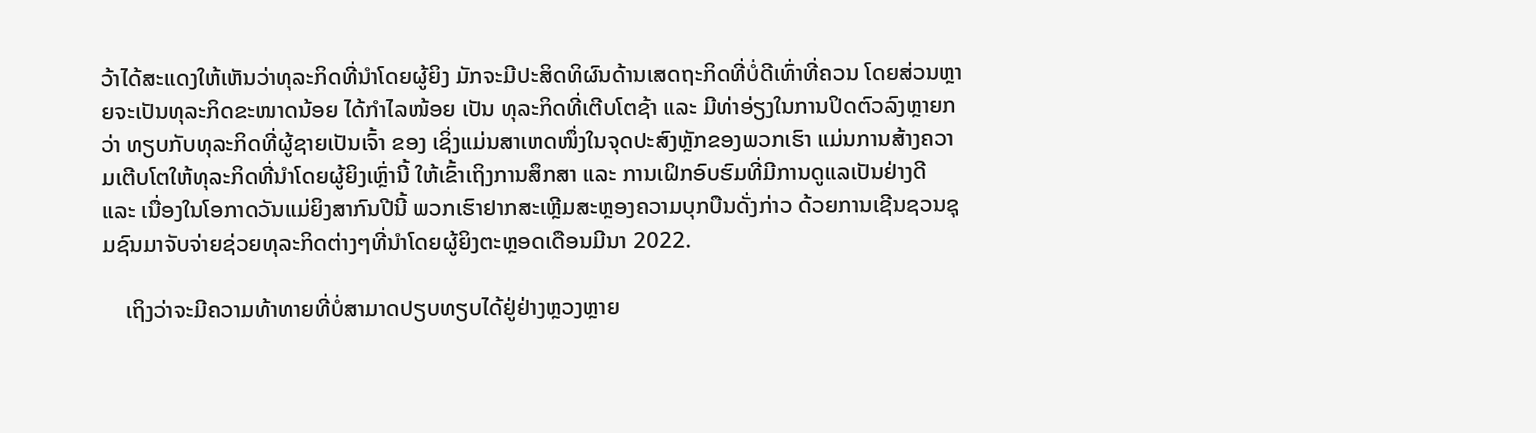ວ້າໄດ້ສະແດງໃຫ້ເຫັນວ່າທຸລະກິດທີ່ນຳໂດຍຜູ້ຍິງ ມັກຈະມີປະສິດທິຜົນດ້ານເສດຖະກິດທີ່ບໍ່ດີເທົ່າທີ່ຄວນ ໂດຍສ່ວນຫຼາຍຈະເປັນທຸລະກິດຂະໜາດນ້ອຍ ໄດ້ກຳໄລໜ້ອຍ ເປັນ ທຸລະກິດທີ່ເຕີບໂຕຊ້າ ແລະ ມີທ່າອ່ຽງໃນການປິດຕົວລົງຫຼາຍກວ່າ ທຽບກັບທຸລະກິດທີ່ຜູ້ຊາຍເປັນເຈົ້າ ຂອງ ເຊິ່ງແມ່ນສາເຫດໜຶ່ງໃນຈຸດປະສົງຫຼັກຂອງພວກເຮົາ ແມ່ນການສ້າງຄວາມເຕີບໂຕໃຫ້ທຸລະກິດທີ່ນຳໂດຍຜູ້ຍິງເຫຼົ່ານີ້ ໃຫ້ເຂົ້າເຖິງການສຶກສາ ແລະ ການເຝິກອົບຮົມທີ່ມີການດູແລເປັນຢ່າງດີ ແລະ ເນື່ອງໃນໂອກາດວັນແມ່ຍິງສາກົນປີນີ້ ພວກເຮົາຢາກສະເຫຼີມສະຫຼອງຄວາມບຸກບືນດັ່ງກ່າວ ດ້ວຍການເຊີນຊວນຊຸມຊົນມາຈັບຈ່າຍຊ່ວຍທຸລະກິດຕ່າງໆທີ່ນຳໂດຍຜູ້ຍິງຕະຫຼອດເດືອນມີນາ 2022.

    ເຖິງວ່າຈະມີຄວາມທ້າທາຍທີ່ບໍ່ສາມາດປຽບທຽບໄດ້ຢູ່ຢ່າງຫຼວງຫຼາຍ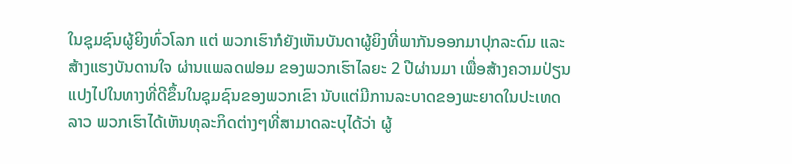ໃນຊຸມຊົນຜູ້ຍິງທົ່ວໂລກ ແຕ່ ພວກເຮົາກໍຍັງເຫັນບັນດາຜູ້ຍິງທີ່ພາກັນອອກມາປຸກລະດົມ ແລະ ສ້າງແຮງບັນດານໃຈ ຜ່ານແພລດຟອມ ຂອງພວກເຮົາໄລຍະ 2 ປີຜ່ານມາ ເພື່ອສ້າງຄວາມປ່ຽນແປງໄປໃນທາງທີ່ດີຂຶ້ນໃນຊຸມຊົນຂອງພວກເຂົາ ນັບແຕ່ມີການລະບາດຂອງພະຍາດໃນປະເທດລາວ ພວກເຮົາໄດ້ເຫັນທຸລະກິດຕ່າງໆທີ່ສາມາດລະບຸໄດ້ວ່າ ຜູ້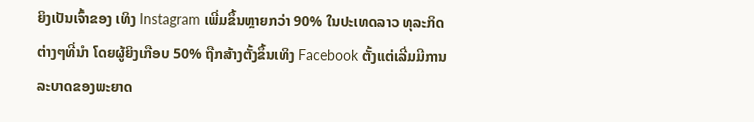ຍິງເປັນເຈົ້າຂອງ ເທິງ Instagram ເພີ່ມຂຶ້ນຫຼາຍກວ່າ 90% ໃນປະເທດລາວ ທຸລະກິດຕ່າງໆທີ່ນຳ ໂດຍຜູ້ຍິງເກືອບ 50% ຖືກສ້າງຕັ້ງຂຶ້ນເທິງ Facebook ຕັ້ງແຕ່ເລີ່ມມີການລະບາດຂອງພະຍາດ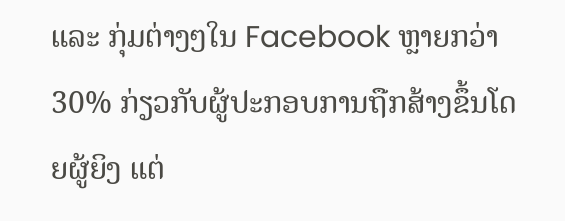ແລະ ກຸ່ມຕ່າງໆໃນ Facebook ຫຼາຍກວ່າ 30% ກ່ຽວກັບຜູ້ປະກອບການຖືກສ້າງຂຶ້ນໂດຍຜູ້ຍິງ ແຕ່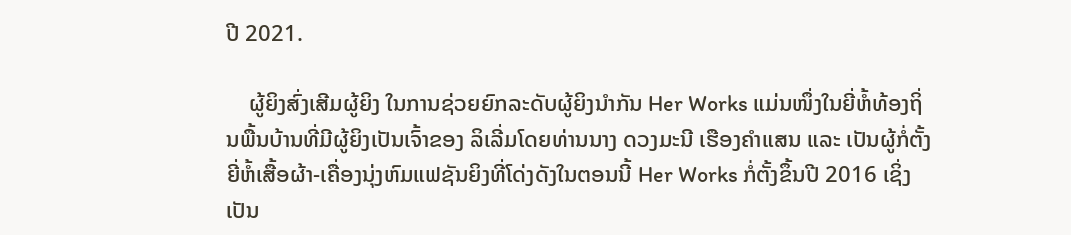ປີ 2021.

    ຜູ້ຍິງສົ່ງເສີມຜູ້ຍິງ ໃນການຊ່ວຍຍົກລະດັບຜູ້ຍິງນຳກັນ Her Works ແມ່ນໜຶ່ງໃນຍີ່ຫໍ້ທ້ອງຖິ່ນພື້ນບ້ານທີ່ມີຜູ້ຍິງເປັນເຈົ້າຂອງ ລິເລີ່ມໂດຍທ່ານນາງ ດວງມະນີ ເຮືອງຄຳແສນ ແລະ ເປັນຜູ້ກໍ່ຕັ້ງຍີ່ຫໍ້ເສື້ອຜ້າ-ເຄື່ອງນຸ່ງຫົມແຟຊັນຍິງທີ່ໂດ່ງດັງໃນຕອນນີ້ Her Works ກໍ່ຕັ້ງຂຶ້ນປີ 2016 ເຊິ່ງເປັນ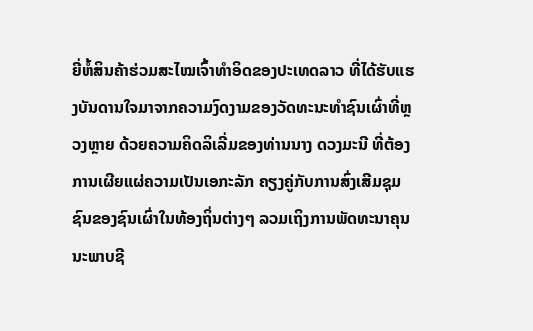ຍີ່ຫໍ້ສິນຄ້າຮ່ວມສະໄໝເຈົ້າທໍາອິດຂອງປະເທດລາວ ທີ່ໄດ້ຮັບແຮງບັນດານໃຈມາຈາກຄວາມງົດງາມຂອງວັດທະນະທຳຊົນເຜົ່າທີ່ຫຼວງຫຼາຍ ດ້ວຍຄວາມຄິດລິເລີ່ມຂອງທ່ານນາງ ດວງມະນີ ທີ່ຕ້ອງການເຜີຍແຜ່ຄວາມເປັນເອກະລັກ ຄຽງຄູ່ກັບການສົ່ງເສີມຊຸມຊົນຂອງຊົນເຜົ່າໃນທ້ອງຖິ່ນຕ່າງໆ ລວມເຖິງການພັດທະນາຄຸນນະພາບຊີ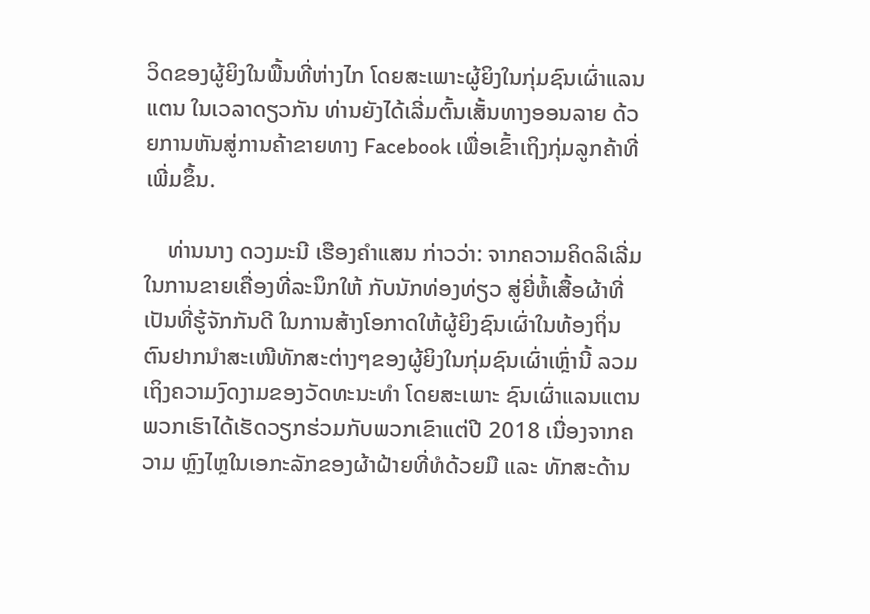ວິດຂອງຜູ້ຍິງໃນພື້ນທີ່ຫ່າງໄກ ໂດຍສະເພາະຜູ້ຍິງໃນກຸ່ມຊົນເຜົ່າແລນແຕນ ໃນເວລາດຽວກັນ ທ່ານຍັງໄດ້ເລີ່ມຕົ້ນເສັ້ນທາງອອນລາຍ ດ້ວຍການຫັນສູ່ການຄ້າຂາຍທາງ Facebook ເພື່ອເຂົ້າເຖິງກຸ່ມລູກຄ້າທີ່ເພີ່ມຂຶ້ນ.

    ທ່ານນາງ ດວງມະນີ ເຮືອງຄຳແສນ ກ່າວວ່າ: ຈາກຄວາມຄິດລິເລີ່ມໃນການຂາຍເຄື່ອງທີ່ລະນຶກໃຫ້ ກັບນັກທ່ອງທ່ຽວ ສູ່ຍີ່ຫໍ້ເສື້ອຜ້າທີ່ເປັນທີ່ຮູ້ຈັກກັນດີ ໃນການສ້າງໂອກາດໃຫ້ຜູ້ຍິງຊົນເຜົ່າໃນທ້ອງຖິ່ນ ຕົນຢາກນຳສະເໜີທັກສະຕ່າງໆຂອງຜູ້ຍິງໃນກຸ່ມຊົນເຜົ່າເຫຼົ່ານີ້ ລວມເຖິງຄວາມງົດງາມຂອງວັດທະນະທຳ ໂດຍສະເພາະ ຊົນເຜົ່າແລນແຕນ ພວກເຮົາໄດ້ເຮັດວຽກຮ່ວມກັບພວກເຂົາແຕ່ປີ 2018 ເນື່ອງຈາກຄວາມ ຫຼົງໄຫຼໃນເອກະລັກຂອງຜ້າຝ້າຍທີ່ທໍດ້ວຍມື ແລະ ທັກສະດ້ານ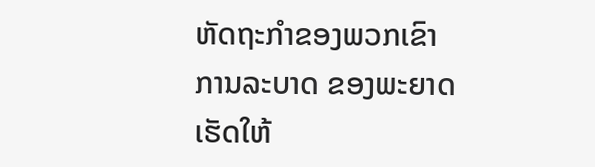ຫັດຖະກຳຂອງພວກເຂົາ ການລະບາດ ຂອງພະຍາດ ເຮັດໃຫ້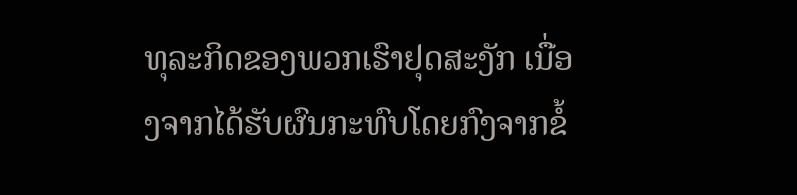ທຸລະກິດຂອງພວກເຮົາຢຸດສະງັກ ເນື່ອງຈາກໄດ້ຮັບຜົນກະທົບໂດຍກົງຈາກຂໍ້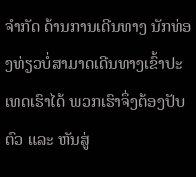ຈຳກັດ ດ້ານການເດີນທາງ ນັກທ່ອງທ່ຽວບໍ່ສາມາດເດີນທາງເຂົ້າປະເທດເຮົາໄດ້ ພວກເຮົາຈຶ່ງຕ້ອງປັບຕົວ ແລະ ຫັນສູ່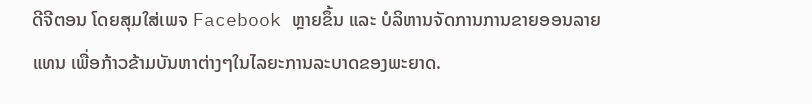ດີຈີຕອນ ໂດຍສຸມໃສ່ເພຈ Facebook ຫຼາຍຂຶ້ນ ແລະ ບໍລິຫານຈັດການການຂາຍອອນລາຍແທນ ເພື່ອກ້າວຂ້າມບັນຫາຕ່າງໆໃນໄລຍະການລະບາດຂອງພະຍາດ.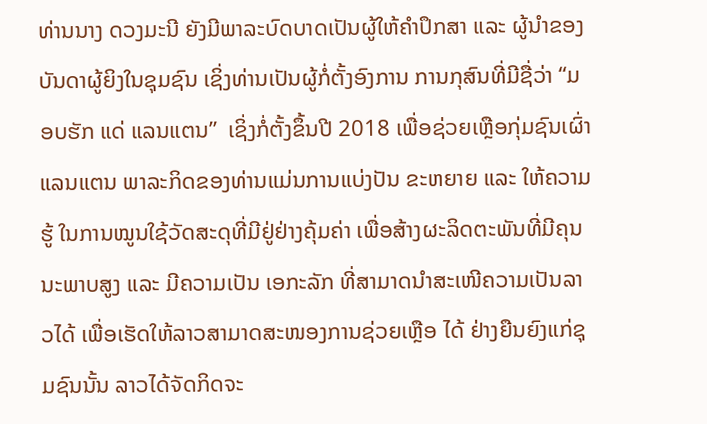ທ່ານນາງ ດວງມະນີ ຍັງມີພາລະບົດບາດເປັນຜູ້ໃຫ້ຄຳປຶກສາ ແລະ ຜູ້ນຳຂອງບັນດາຜູ້ຍິງໃນຊຸມຊົນ ເຊິ່ງທ່ານເປັນຜູ້ກໍ່ຕັ້ງອົງການ ການກຸສົນທີ່ມີຊື່ວ່າ “ມອບຮັກ ແດ່ ແລນແຕນ”  ເຊິ່ງກໍ່ຕັ້ງຂຶ້ນປີ 2018 ເພື່ອຊ່ວຍເຫຼືອກຸ່ມຊົນເຜົ່າແລນແຕນ ພາລະກິດຂອງທ່ານແມ່ນການແບ່ງປັນ ຂະຫຍາຍ ແລະ ໃຫ້ຄວາມຮູ້ ໃນການໝູນໃຊ້ວັດສະດຸທີ່ມີຢູ່ຢ່າງຄຸ້ມຄ່າ ເພື່ອສ້າງຜະລິດຕະພັນທີ່ມີຄຸນນະພາບສູງ ແລະ ມີຄວາມເປັນ ເອກະລັກ ທີ່ສາມາດນຳສະເໜີຄວາມເປັນລາວໄດ້ ເພື່ອເຮັດໃຫ້ລາວສາມາດສະໜອງການຊ່ວຍເຫຼືອ ໄດ້ ຢ່າງຍືນຍົງແກ່ຊຸມຊົນນັ້ນ ລາວໄດ້ຈັດກິດຈະ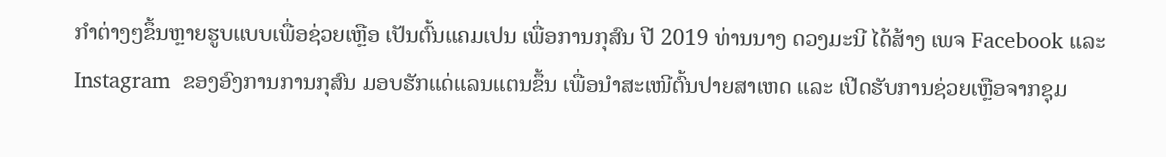ກຳຕ່າງໆຂຶ້ນຫຼາຍຮູບແບບເພື່ອຊ່ວຍເຫຼືອ ເປັນຕົ້ນແຄມເປນ ເພື່ອການກຸສົນ ປີ 2019 ທ່ານນາງ ດວງມະນີ ໄດ້ສ້າງ ເພຈ Facebook ແລະ Instagram  ຂອງອົງການການກຸສົນ ມອບຮັກແດ່ແລນແຕນຂຶ້ນ ເພື່ອນໍາສະເໜີຕົ້ນປາຍສາເຫດ ແລະ ເປີດຮັບການຊ່ວຍເຫຼືອຈາກຊຸມ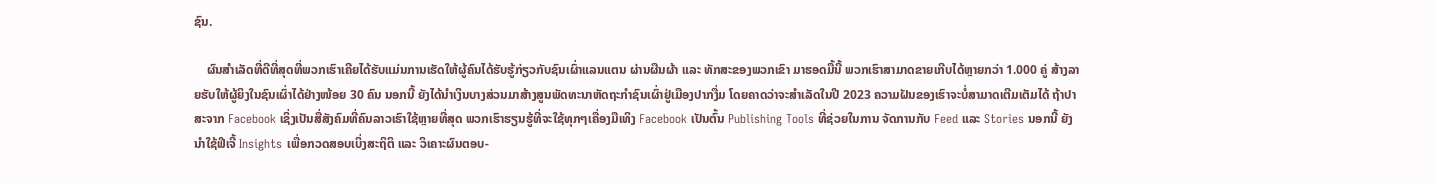ຊົນ.

    ຜົນສຳເລັດທີ່ດີທີ່ສຸດທີ່ພວກເຮົາເຄີຍໄດ້ຮັບແມ່ນການເຮັດໃຫ້ຜູ້ຄົນໄດ້ຮັບຮູ້ກ່ຽວກັບຊົນເຜົ່າແລນແຕນ ຜ່ານຜືນຜ້າ ແລະ ທັກສະຂອງພວກເຂົາ ມາຮອດມື້ນີ້ ພວກເຮົາສາມາດຂາຍເກີບໄດ້ຫຼາຍກວ່າ 1.000 ຄູ່ ສ້າງລາຍຮັບໃຫ້ຜູ້ຍິງໃນຊົນເຜົ່າໄດ້ຢ່າງໜ້ອຍ 30 ຄົນ ນອກນີ້ ຍັງໄດ້ນຳເງິນບາງສ່ວນມາສ້າງສູນພັດທະນາຫັດຖະກຳຊົນເຜົ່າຢູ່ເມືອງປາກງື່ມ ໂດຍຄາດວ່າຈະສຳເລັດໃນປີ 2023 ຄວາມຝັນຂອງເຮົາຈະບໍ່ສາມາດເຕີມເຕັມໄດ້ ຖ້າປາສະຈາກ Facebook ເຊິ່ງເປັນສື່ສັງຄົມທີ່ຄົນລາວເຮົາໃຊ້ຫຼາຍທີ່ສຸດ ພວກເຮົາຮຽນຮູ້ທີ່ຈະໃຊ້ທຸກໆເຄື່ອງມືເທິງ Facebook ເປັນຕົ້ນ Publishing Tools ທີ່ຊ່ວຍໃນການ ຈັດການກັບ Feed ແລະ Stories ນອກນີ້ ຍັງນໍາໃຊ້ຟີເຈີ້ Insights ເພື່ອກວດສອບເບິ່ງສະຖິຕິ ແລະ ວິເຄາະຜົນຕອບ-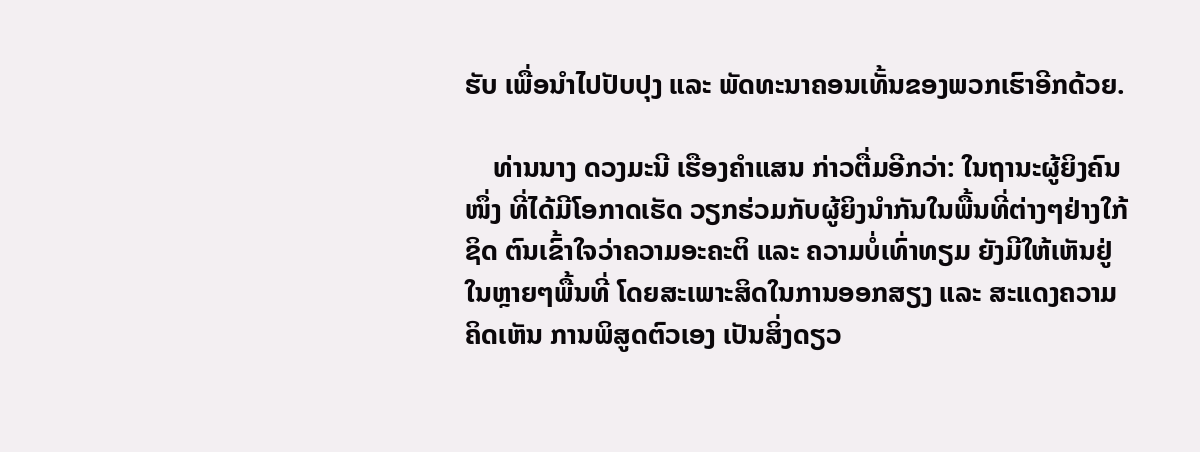ຮັບ ເພື່ອນໍາໄປປັບປຸງ ແລະ ພັດທະນາຄອນເທັ້ນຂອງພວກເຮົາອີກດ້ວຍ.

    ທ່ານນາງ ດວງມະນີ ເຮືອງຄຳແສນ ກ່າວຕື່ມອີກວ່າ: ໃນຖານະຜູ້ຍິງຄົນໜຶ່ງ ທີ່ໄດ້ມີໂອກາດເຮັດ ວຽກຮ່ວມກັບຜູ້ຍິງນຳກັນໃນພື້ນທີ່ຕ່າງໆຢ່າງໃກ້ຊິດ ຕົນເຂົ້າໃຈວ່າຄວາມອະຄະຕິ ແລະ ຄວາມບໍ່ເທົ່າທຽມ ຍັງມີໃຫ້ເຫັນຢູ່ໃນຫຼາຍໆພື້ນທີ່ ໂດຍສະເພາະສິດໃນການອອກສຽງ ແລະ ສະແດງຄວາມຄິດເຫັນ ການພິສູດຕົວເອງ ເປັນສິ່ງດຽວ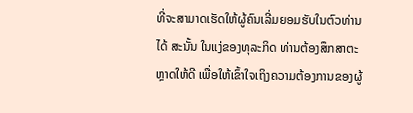ທີ່ຈະສາມາດເຮັດໃຫ້ຜູ້ຄົນເລີ່ມຍອມຮັບໃນຕົວທ່ານໄດ້ ສະນັ້ນ ໃນແງ່ຂອງທຸລະກິດ ທ່ານຕ້ອງສຶກສາຕະຫຼາດໃຫ້ດີ ເພື່ອໃຫ້ເຂົ້າໃຈເຖິງຄວາມຕ້ອງການຂອງຜູ້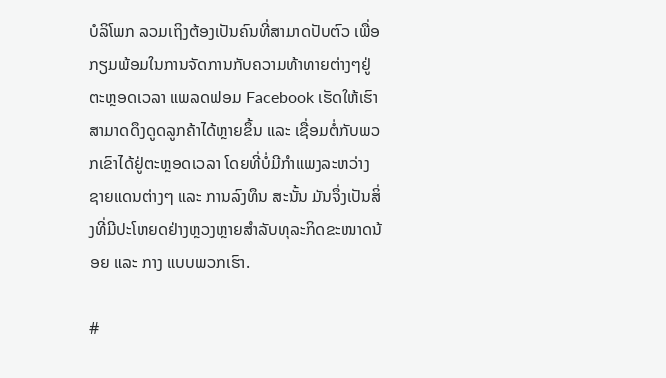ບໍລິໂພກ ລວມເຖິງຕ້ອງເປັນຄົນທີ່ສາມາດປັບຕົວ ເພື່ອກຽມພ້ອມໃນການຈັດການກັບຄວາມທ້າທາຍຕ່າງໆຢູ່ຕະຫຼອດເວລາ ແພລດຟອມ Facebook ເຮັດໃຫ້ເຮົາສາມາດດຶງດູດລູກຄ້າໄດ້ຫຼາຍຂຶ້ນ ແລະ ເຊື່ອມຕໍ່ກັບພວກເຂົາໄດ້ຢູ່ຕະຫຼອດເວລາ ໂດຍທີ່ບໍ່ມີກຳແພງລະຫວ່າງຊາຍແດນຕ່າງໆ ແລະ ການລົງທຶນ ສະນັ້ນ ມັນຈຶ່ງເປັນສິ່ງທີ່ມີປະໂຫຍດຢ່າງຫຼວງຫຼາຍສຳລັບທຸລະກິດຂະໜາດນ້ອຍ ແລະ ກາງ ແບບພວກເຮົາ.

#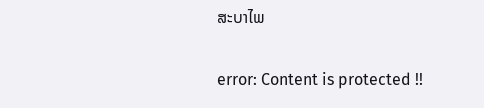ສະບາໄພ

error: Content is protected !!